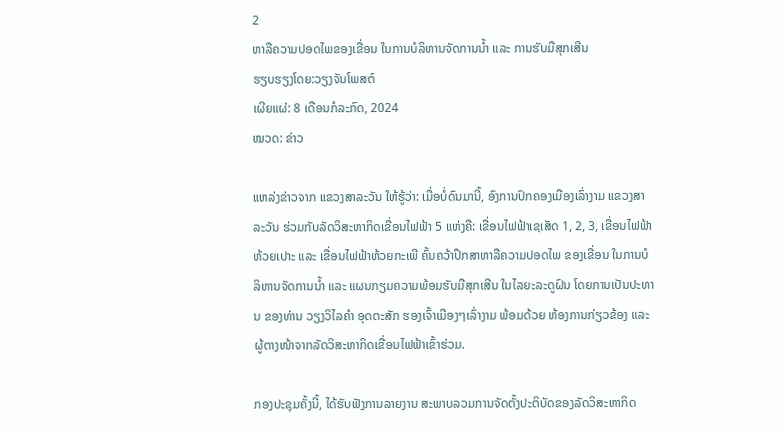2
ຫາລືຄວາມປອດໄພຂອງເຂື່ອນ ໃນການບໍລິຫານຈັດການນໍ້າ ແລະ ການຮັບມືສຸກເສີນ
ຮຽບຮຽງໂດຍ:ວຽງຈັນໂພສຕ໌
ເຜີຍແຜ່: 8 ເດືອນກໍລະກົດ, 2024
ໝວດ: ຂ່າວ

ແຫລ່ງຂ່າວຈາກ ແຂວງສາລະວັນ ໃຫ້ຮູ້ວ່າ: ເມື່ອບໍ່ດົນມານີ້, ອົງການປົກຄອງເມືອງເລົ່າງາມ ແຂວງສາລະວັນ ຮ່ວມກັບລັດວິສະຫາກິດເຂື່ອນໄຟຟ້າ 5 ແຫ່ງຄື: ເຂື່ອນໄຟຟ້າເຊເສັດ 1, 2, 3, ເຂື່ອນໄຟຟ້າຫ້ວຍເປາະ ແລະ ເຂື່ອນໄຟຟ້າຫ້ວຍກະເພີ ຄົ້ນຄວ້າປຶກສາຫາລືຄວາມປອດໄພ ຂອງເຂື່ອນ ໃນການບໍລິຫານຈັດການນໍ້າ ແລະ ແຜນກຽມຄວາມພ້ອມຮັບມືສຸກເສີນ ໃນໄລຍະລະດູຝົນ ໂດຍການເປັນປະທານ ຂອງທ່ານ ວຽງວິໄລຄໍາ ອຸດຕະສັກ ຮອງເຈົ້າເມືອງໆເລົ່າງາມ ພ້ອມດ້ວຍ ຫ້ອງການກ່ຽວຂ້ອງ ແລະ ຜູ້ຕາງໜ້າຈາກລັດວິສະຫາກິດເຂື່ອນໄຟຟ້າເຂົ້າຮ່ວມ.

ກອງປະຊຸມຄັ້ງນີ້, ໄດ້ຮັບຟັງການລາຍງານ ສະພາບລວມການຈັດຕັ້ງປະຕິບັດຂອງລັດວິສະຫາກິດ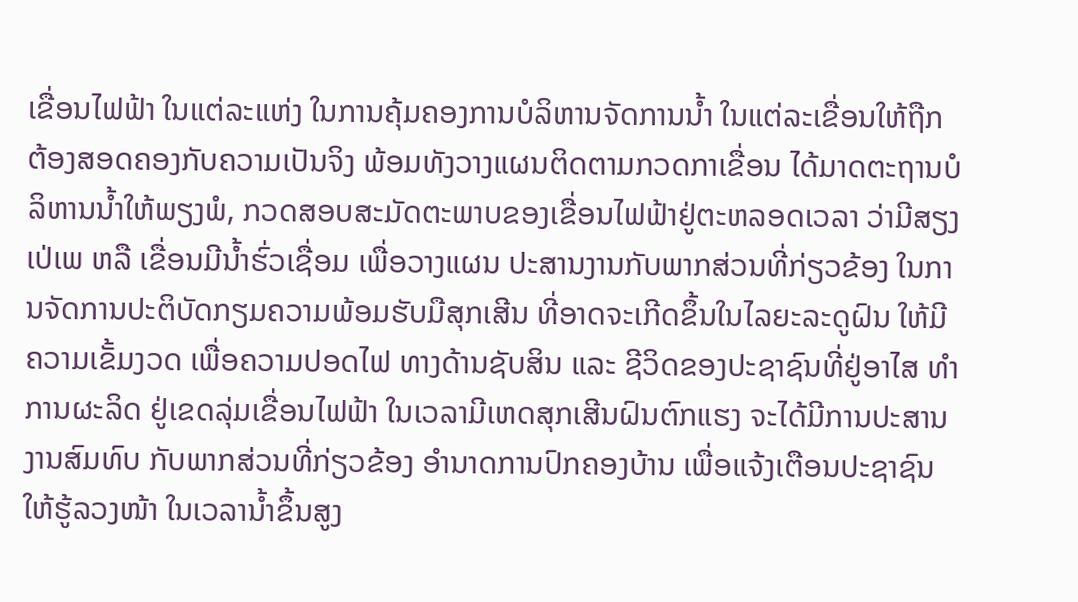ເຂື່ອນໄຟຟ້າ ໃນແຕ່ລະແຫ່ງ ໃນການຄຸ້ມຄອງການບໍລິຫານຈັດການນໍ້າ ໃນແຕ່ລະເຂື່ອນໃຫ້ຖືກຕ້ອງສອດຄອງກັບຄວາມເປັນຈິງ ພ້ອມທັງວາງແຜນຕິດຕາມກວດກາເຂື່ອນ ໄດ້ມາດຕະຖານບໍລິຫານນໍ້າໃຫ້ພຽງພໍ, ກວດສອບສະມັດຕະພາບຂອງເຂື່ອນໄຟຟ້າຢູ່ຕະຫລອດເວລາ ວ່າມີສຽງເປ່ເພ ຫລື ເຂື່ອນມີນໍ້າຮົ່ວເຊື່ອມ ເພື່ອວາງແຜນ ປະສານງານກັບພາກສ່ວນທີ່ກ່ຽວຂ້ອງ ໃນການຈັດການປະຕິບັດກຽມຄວາມພ້ອມຮັບມືສຸກເສີນ ທີ່ອາດຈະເກີດຂຶ້ນໃນໄລຍະລະດູຝົນ ໃຫ້ມີຄວາມເຂັ້ມງວດ ເພື່ອຄວາມປອດໄຟ ທາງດ້ານຊັບສິນ ແລະ ຊີວິດຂອງປະຊາຊົນທີ່ຢູ່ອາໄສ ທໍາການຜະລິດ ຢູ່ເຂດລຸ່ມເຂື່ອນໄຟຟ້າ ໃນເວລາມີເຫດສຸກເສີນຝົນຕົກແຮງ ຈະໄດ້ມີການປະສານງານສົມທົບ ກັບພາກສ່ວນທີ່ກ່ຽວຂ້ອງ ອໍານາດການປົກຄອງບ້ານ ເພື່ອແຈ້ງເຕືອນປະຊາຊົນ ໃຫ້ຮູ້ລວງໜ້າ ໃນເວລານໍ້າຂຶ້ນສູງ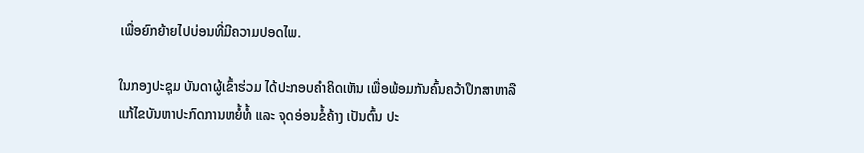ເພື່ອຍົກຍ້າຍໄປບ່ອນທີ່ມີຄວາມປອດໄພ.

ໃນກອງປະຊຸມ ບັນດາຜູ້ເຂົ້າຮ່ວມ ໄດ້ປະກອບຄໍາຄິດເຫັນ ເພື່ອພ້ອມກັນຄົ້ນຄວ້າປຶກສາຫາລື ແກ້ໄຂບັນຫາປະກົດການຫຍໍ້ທໍ້ ແລະ ຈຸດອ່ອນຂໍ້ຄ້າງ ເປັນຕົ້ນ ປະ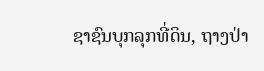ຊາຊົນບຸກລຸກທີ່ດິນ, ຖາງປ່າ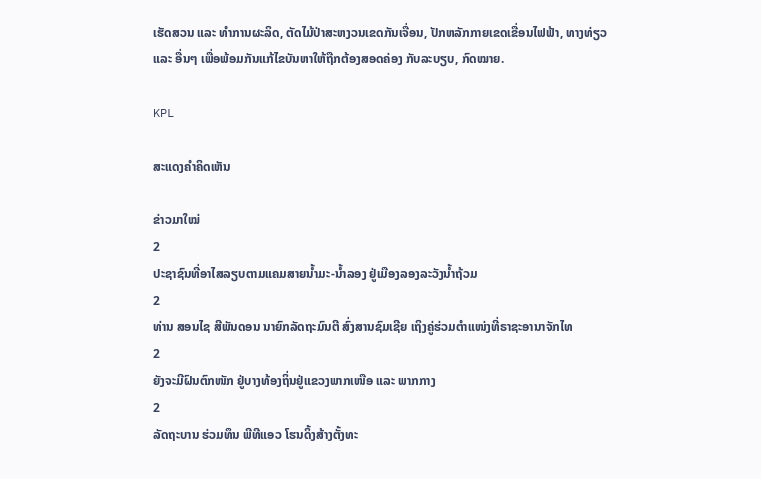ເຮັດສວນ ແລະ ທໍາການຜະລິດ, ຕັດໄມ້ປ່າສະຫງວນເຂດກັນເຈື່ອນ, ປັກຫລັກກາຍເຂດເຂື່ອນໄຟຟ້າ, ທາງທ່ຽວແລະ ອື່ນໆ ເພື່ອພ້ອມກັນແກ້ໄຂບັນຫາໃຫ້ຖືກຕ້ອງສອດຄ່ອງ ກັບລະບຽບ, ກົດໝາຍ.

KPL

ສະແດງຄຳຄິດເຫັນ

ຂ່າວມາໃໝ່
2
ປະຊາຊົນທີ່ອາໄສລຽບຕາມແຄມສາຍນໍ້າມະ-ນໍ້າລອງ ຢູ່ເມືອງລອງລະວັງນໍ້າຖ້ວມ
2
ທ່ານ ສອນໄຊ ສີພັນດອນ ນາຍົກລັດຖະມົນຕີ ສົ່ງສານຊົມເຊີຍ ເຖິງຄູ່ຮ່ວມຕຳແໜ່ງທີ່ຣາຊະອານາຈັກໄທ
2
ຍັງຈະມີຝົນຕົກໜັກ ຢູ່ບາງທ້ອງຖິ່ນຢູ່ແຂວງພາກເໜືອ ແລະ ພາກກາງ
2
ລັດຖະບານ ຮ່ວມທຶນ ພີທີແອວ ໂຮນດິ້ງສ້າງຕັ້ງທະ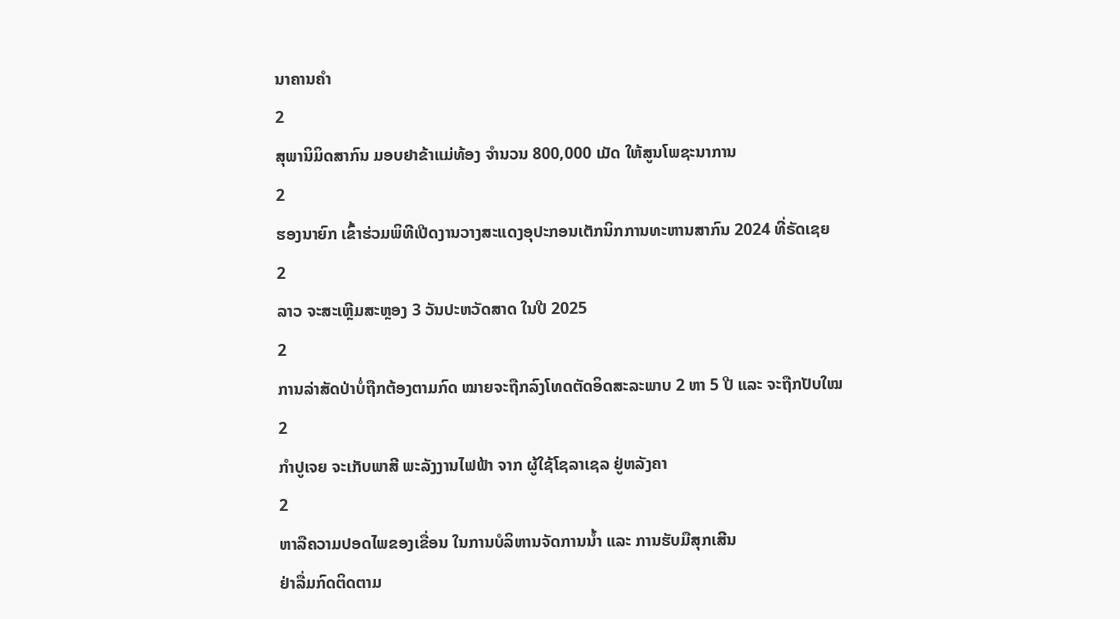ນາຄານຄຳ
2
ສຸພານິມິດສາກົນ ມອບຢາຂ້າແມ່ທ້ອງ ຈຳນວນ 800,000 ເມັດ ໃຫ້ສູນໂພຊະນາການ
2
ຮອງນາຍົກ ເຂົ້າຮ່ວມພິທີເປີດງານວາງສະແດງອຸປະກອນເຕັກນິກການທະຫານສາກົນ 2024 ທີ່ຣັດເຊຍ
2
ລາວ ຈະສະເຫຼີມສະຫຼອງ 3 ວັນປະຫວັດສາດ ໃນປີ 2025
2
ການລ່າສັດປ່າບໍ່ຖືກຕ້ອງຕາມກົດ ໝາຍຈະຖືກລົງໂທດຕັດອິດສະລະພາບ 2 ຫາ 5 ປີ ແລະ ຈະຖືກປັບໃໝ
2
ກຳປູເຈຍ ຈະເກັບພາສີ ພະລັງງານໄຟຟ້າ ຈາກ ຜູ້ໃຊ້ໂຊລາເຊລ ຢູ່ຫລັງຄາ
2
ຫາລືຄວາມປອດໄພຂອງເຂື່ອນ ໃນການບໍລິຫານຈັດການນໍ້າ ແລະ ການຮັບມືສຸກເສີນ
ຢ່າລື່ມກົດຕິດຕາມ